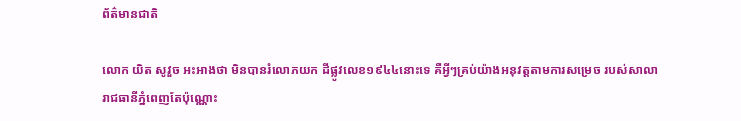ព័ត៌មានជាតិ

លោក យិត សូវួច អះអាងថា មិនបានរំលោភយក ដីផ្លូវលេខ១៩៤៤នោះទេ គឺអ្វីៗគ្រប់យ៉ាងអនុវត្តតាមការសម្រេច របស់សាលារាជធានីភ្នំពេញតែប៉ុណ្ណោះ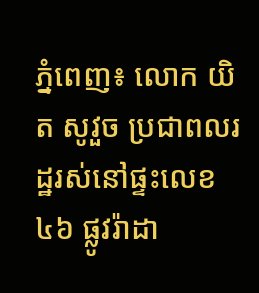ភ្នំពេញ៖ លោក យិត សូវួច ប្រជាពលរដ្ឋរស់នៅផ្ទះលេខ៤៦ ផ្លូវរ៉ាដា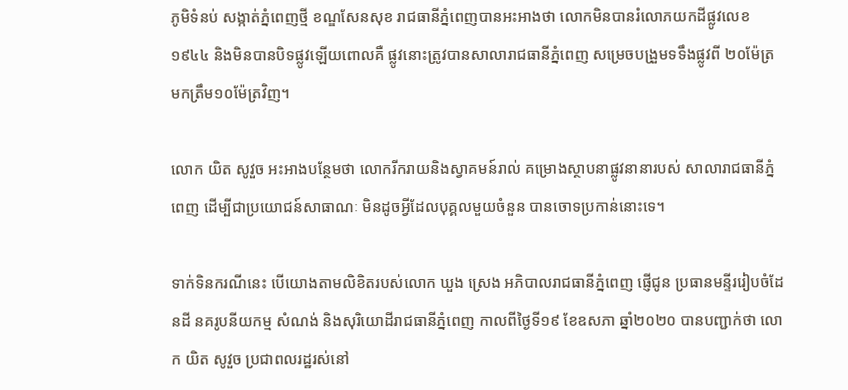ភូមិទំនប់ សង្កាត់ភ្នំពេញថ្មី ខណ្ឌសែនសុខ រាជធានីភ្នំពេញបានអះអាងថា លោកមិនបានរំលោភយកដីផ្លូវលេខ១៩៤៤ និងមិនបានបិទផ្លូវឡើយពោលគឺ ផ្លូវនោះត្រូវបានសាលារាជធានីភ្នំពេញ សម្រេចបង្រួមទទឹងផ្លូវពី ២០ម៉ែត្រ មកត្រឹម១០ម៉ែត្រវិញ។

លោក យិត សូវួច អះអាងបន្ថែមថា លោករីករាយនិងស្វាគមន៍រាល់ គម្រោងស្ថាបនាផ្លូវនានារបស់ សាលារាជធានីភ្នំពេញ ដើម្បីជាប្រយោជន៍សាធាណៈ មិនដូចអ្វីដែលបុគ្គលមួយចំនួន បានចោទប្រកាន់នោះទេ។

ទាក់ទិនករណីនេះ បើយោងតាមលិខិតរបស់លោក ឃួង ស្រេង អភិបាលរាជធានីភ្នំពេញ ផ្ញើជូន ប្រធានមន្ទីររៀបចំដែនដី នគរូបនីយកម្ម សំណង់ និងសុរិយោដីរាជធានីភ្នំពេញ កាលពីថ្ងៃទី១៩ ខែឧសភា ឆ្នាំ២០២០ បានបញ្ជាក់ថា លោក យិត សូវួច ប្រជាពលរដ្ឋរស់នៅ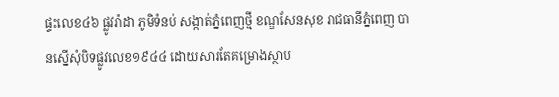ផ្ទះលេខ៤៦ ផ្លូវរ៉ាដា ភូមិទំនប់ សង្កាត់ភ្នំពេញថ្មី ខណ្ឌសែនសុខ រាជធានីភ្នំពេញ បានស្នើសុំបិទផ្លូវលេខ១៩៤៤ ដោយសារតែគម្រោងស្ថាប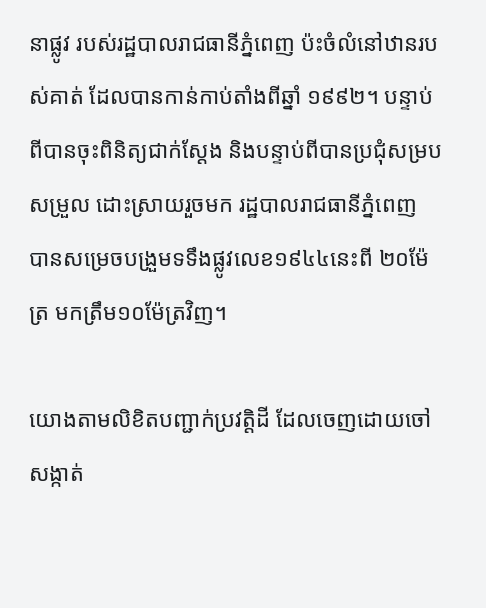នាផ្លូវ របស់រដ្ឋបាលរាជធានីភ្នំពេញ ប៉ះចំលំនៅឋានរបស់គាត់ ដែលបានកាន់កាប់តាំងពីឆ្នាំ ១៩៩២។ បន្ទាប់ពីបានចុះពិនិត្យជាក់ស្ដែង និងបន្ទាប់ពីបានប្រជុំសម្របសម្រួល ដោះស្រាយរួចមក រដ្ឋបាលរាជធានីភ្នំពេញ បានសម្រេចបង្រួមទទឹងផ្លូវលេខ១៩៤៤នេះពី ២០ម៉ែត្រ មកត្រឹម១០ម៉ែត្រវិញ។

យោងតាមលិខិតបញ្ជាក់ប្រវត្តិដី ដែលចេញដោយចៅសង្កាត់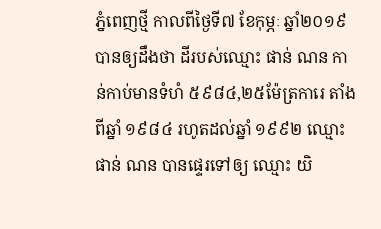ភ្នំពេញថ្មី កាលពីថ្ងៃទី៧ ខែកុម្ភៈ ឆ្នាំ២០១៩ បានឲ្យដឹងថា ដីរបស់ឈ្មោះ ផាន់ ណន កាន់កាប់មានទំហំ ៥៩៨៤,២៥ម៉ែត្រការេ តាំងពីឆ្នាំ ១៩៨៤ រហូតដល់ឆ្នាំ ១៩៩២ ឈ្មោះ ផាន់ ណន បានផ្ទេរទៅឲ្យ ឈ្មោះ យិ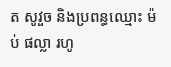ត សូវួច និងប្រពន្ធឈ្មោះ ម៉ប់ ផល្លា រហូ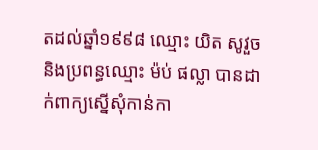តដល់ឆ្នាំ១៩៩៨ ឈ្មោះ យិត សូវួច និងប្រពន្ធឈ្មោះ ម៉ប់ ផល្លា បានដាក់ពាក្យស្នើសុំកាន់កា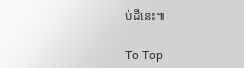ប់ដីនេះ៕

To Top